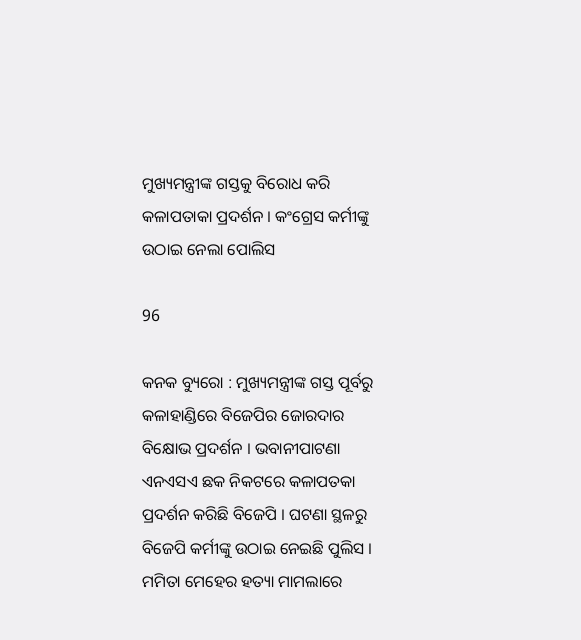ମୁଖ୍ୟମନ୍ତ୍ରୀଙ୍କ ଗସ୍ତକୁ ବିରୋଧ କରି କଳାପତାକା ପ୍ରଦର୍ଶନ । କଂଗ୍ରେସ କର୍ମୀଙ୍କୁ ଉଠାଇ ନେଲା ପୋଲିସ

96

କନକ ବ୍ୟୁରୋ : ମୁଖ୍ୟମନ୍ତ୍ରୀଙ୍କ ଗସ୍ତ ପୂର୍ବରୁ କଳାହାଣ୍ଡିରେ ବିଜେପିର ଜୋରଦାର ବିକ୍ଷୋଭ ପ୍ରଦର୍ଶନ । ଭବାନୀପାଟଣା ଏନଏସଏ ଛକ ନିକଟରେ କଳାପତକା ପ୍ରଦର୍ଶନ କରିଛି ବିଜେପି । ଘଟଣା ସ୍ଥଳରୁ ବିଜେପି କର୍ମୀଙ୍କୁ ଉଠାଇ ନେଇଛି ପୁଲିସ । ମମିତା ମେହେର ହତ୍ୟା ମାମଲାରେ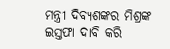ମନ୍ତ୍ରୀ ଦିବ୍ୟଶଙ୍କର ମିଶ୍ରଙ୍କ ଇସ୍ତଫା ଦାବି କରି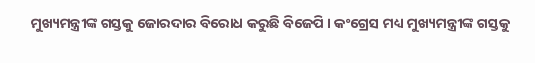ମୁଖ୍ୟମନ୍ତ୍ରୀଙ୍କ ଗସ୍ତକୁ ଜୋରଦାର ବିରୋଧ କରୁଛି ବିଜେପି । କଂଗ୍ରେସ ମଧ୍ୟ ମୁଖ୍ୟମନ୍ତ୍ରୀଙ୍କ ଗସ୍ତକୁ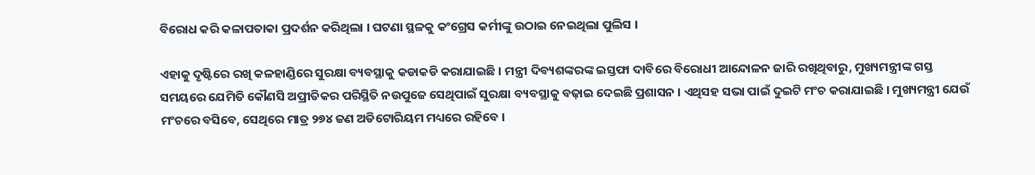ବିରୋଧ କରି କଳାପତାକା ପ୍ରଦର୍ଶନ କରିଥିଲା । ଘଟଣା ସ୍ଥଳକୁ କଂଗ୍ରେସ କର୍ମୀଙ୍କୁ ଉଠାଇ ନେଇଥିଲା ପୁଲିସ ।

ଏହାକୁ ଦୃଷ୍ଟିରେ ରଖି କଳହାଣ୍ଡିରେ ସୁରକ୍ଷା ବ୍ୟବସ୍ଥାକୁ କଡାକଡି କରାଯାଇଛି । ମନ୍ତ୍ରୀ ଦିବ୍ୟଶଙ୍କରଙ୍କ ଇସ୍ତଫା ଦାବିରେ ବିରୋଧୀ ଆନ୍ଦୋଳନ ଜାରି ରଖିଥିବାରୁ, ମୁଖ୍ୟମନ୍ତ୍ରୀଙ୍କ ଗସ୍ତ ସମୟରେ ଯେମିତି କୌଣସି ଅପ୍ରୀତିକର ପରିସ୍ଥିତି ନଉପୁଜେ ସେଥିପାଇଁ ସୁରକ୍ଷା ବ୍ୟବସ୍ଥାକୁ ବଢ଼ାଇ ଦେଇଛି ପ୍ରଶାସନ । ଏଥିସହ ସଭା ପାଇଁ ଦୁଇଟି ମଂଚ କରାଯାଇଛି । ମୁଖ୍ୟମନ୍ତ୍ରୀ ଯେଉଁ ମଂଚରେ ବସିବେ, ସେଥିରେ ମାତ୍ର ୨୭୪ ଜଣ ଅଡିଟୋରିୟମ ମଧ୍ୟରେ ରହିବେ ।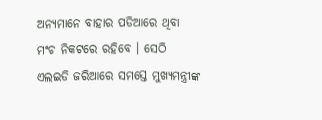ଅନ୍ୟମାନେ ବାହାର ପଡିଆରେ ଥିବା ମଂଚ ନିକଟରେ ରହିବେ । ସେଠି ଏଲଇଡି ଜରିଆରେ ସମସ୍ତେ ମୁଖ୍ୟମନ୍ତ୍ରୀଙ୍କ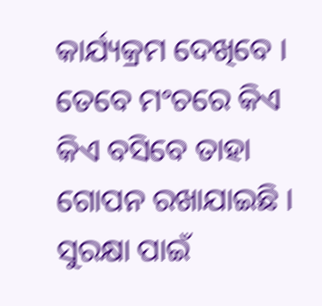କାର୍ଯ୍ୟକ୍ରମ ଦେଖିବେ । ତେବେ ମଂଚରେ କିଏ କିଏ ବସିବେ ତାହା ଗୋପନ ରଖାଯାଇଛି । ସୁରକ୍ଷା ପାଇଁ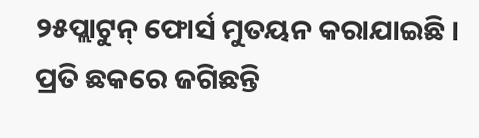୨୫ପ୍ଲାଟୁନ୍ ଫୋର୍ସ ମୁତୟନ କରାଯାଇଛି । ପ୍ରତି ଛକରେ ଜଗିଛନ୍ତି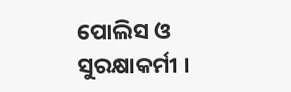ପୋଲିସ ଓ ସୁରକ୍ଷାକର୍ମୀ ।